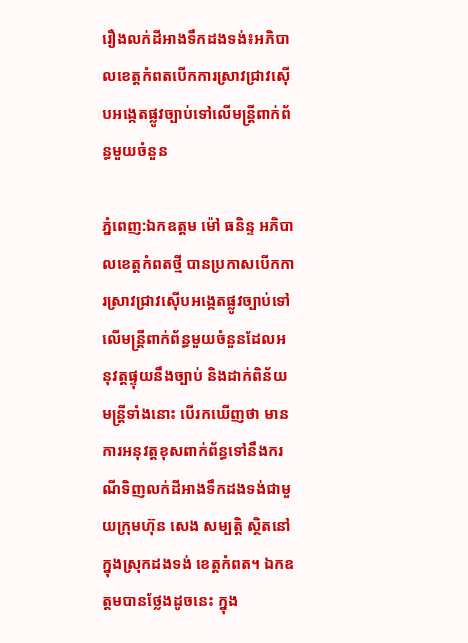រឿងលក់ដីអាងទឹកដងទង់៖អភិបាលខេត្តកំពតបើកការស្រាវជ្រាវស៊ើបអង្កេតផ្លូវច្បាប់ទៅលើមន្ត្រីពាក់ព័ន្ធមួយចំនួន

ភ្នំពេញ:ឯកឧត្តម ម៉ៅ ធនិន្ទ អភិបាលខេត្តកំពតថ្មី បានប្រកាសបើកការស្រាវជ្រាវស៊ើបអង្កេតផ្លូវច្បាប់ទៅលើមន្ត្រីពាក់ព័ន្ធមួយចំនួនដែលអនុវត្តផ្ទុយនឹងច្បាប់ និងដាក់ពិន័យមន្ត្រីទាំងនោះ បើរកឃើញថា មានការអនុវត្តខុសពាក់ព័ន្ធទៅនឹងករណីទិញលក់ដីអាងទឹកដងទង់ជាមួយក្រុមហ៊ុន សេង សម្បត្តិ ស្ថិតនៅក្នុងស្រុកដងទង់ ខេត្តកំពត។ ឯកឧត្តមបានថ្លែងដូចនេះ ក្នុង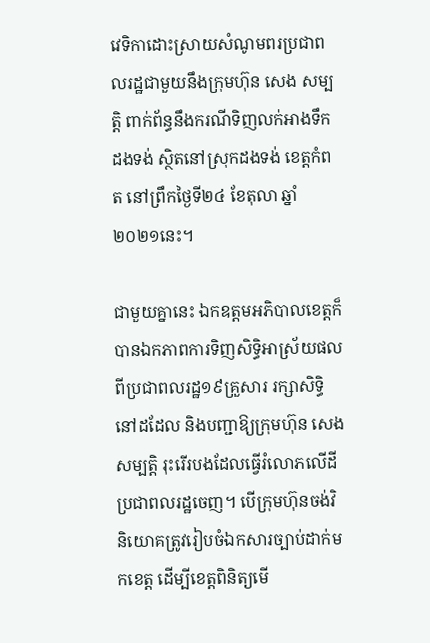វេទិកាដោះស្រាយសំណូមពរប្រជាពលរដ្ឋជាមួយនឹងក្រុមហ៊ុន សេង សម្បត្តិ ពាក់ព័ន្ធនឹងករណីទិញលក់អាងទឹកដងទង់ ស្ថិតនៅស្រុកដងទង់ ខេត្តកំពត នៅព្រឹកថ្ងៃទី២៤ ខែតុលា ឆ្នាំ២០២១នេះ។

ជាមួយគ្នានេះ ឯកឧត្តមអភិបាលខេត្តក៏បានឯកភាពការទិញសិទ្ធិអាស្រ័យផលពីប្រជាពលរដ្ឋ១៩គ្រួសារ រក្សាសិទ្ធិនៅដដែល និងបញ្ជាឱ្យក្រុមហ៊ុន សេង សម្បត្តិ រុះរើរបងដែលធ្វើរំលោភលើដីប្រជាពលរដ្ឋចេញ។ បើក្រុមហ៊ុនចង់វិនិយោគត្រូវរៀបចំឯកសារច្បាប់ដាក់មកខេត្ត ដើម្បីខេត្តពិនិត្យមើ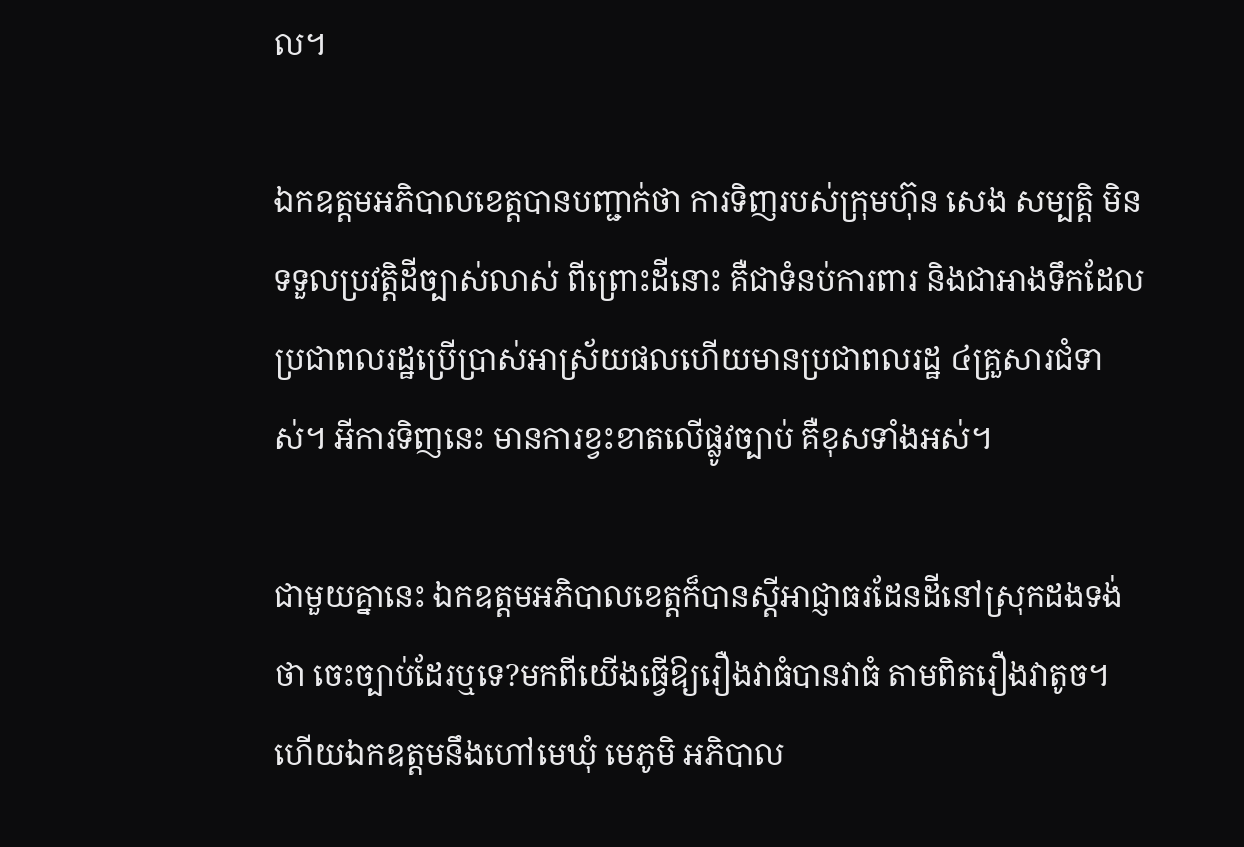ល។

ឯកឧត្តមអភិបាលខេត្តបានបញ្ជាក់ថា ការទិញរបស់ក្រុមហ៊ុន សេង សម្បត្តិ មិនទទួលប្រវត្តិដីច្បាស់លាស់ ពីព្រោះដីនោះ គឺជាទំនប់ការពារ និងជាអាងទឹកដែលប្រជាពលរដ្ឋប្រើប្រាស់អាស្រ័យផលហើយមានប្រជាពលរដ្ឋ ៤គ្រួសារជំទាស់។ អីការទិញនេះ មានការខ្វះខាតលើផ្លូវច្បាប់ គឺខុសទាំងអស់។

ជាមួយគ្នានេះ ឯកឧត្តមអភិបាលខេត្តក៏បានស្ដីអាជ្ញាធរដែនដីនៅស្រុកដងទង់ថា ចេះច្បាប់ដែរឬទេ?មកពីយើងធ្វើឱ្យរឿងវាធំបានវាធំ តាមពិតរឿងវាតូច។ ហើយឯកឧត្តមនឹងហៅមេឃុំ មេភូមិ អភិបាល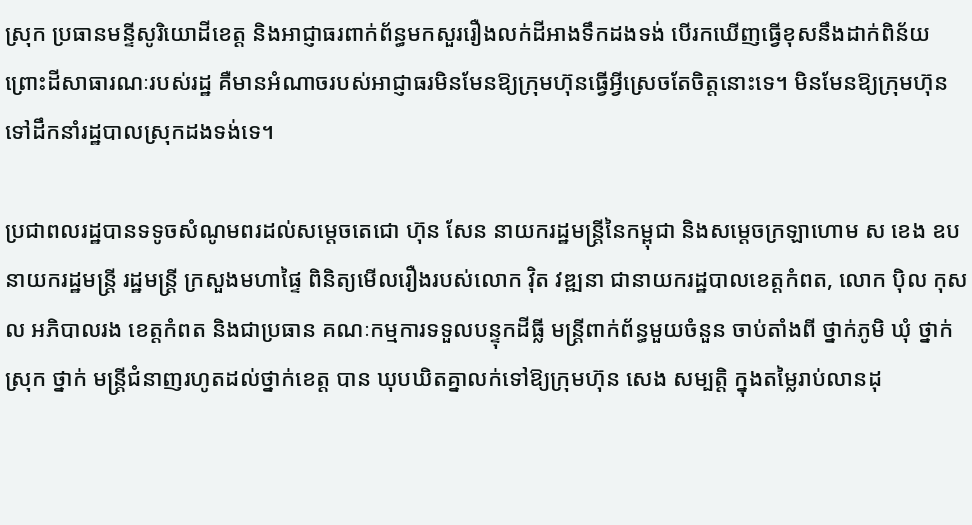ស្រុក ប្រធានមន្ទីសូរិយោដីខេត្ត និងអាជ្ញាធរពាក់ព័ន្ធមកសួររឿងលក់ដីអាងទឹកដងទង់ បើរកឃើញធ្វើខុសនឹងដាក់ពិន័យ ព្រោះដីសាធារណៈរបស់រដ្ឋ គឺមានអំណាចរបស់អាជ្ញាធរមិនមែនឱ្យក្រុមហ៊ុនធ្វើអ្វីស្រេចតែចិត្តនោះទេ។ មិនមែនឱ្យក្រុមហ៊ុនទៅដឹកនាំរដ្ឋបាលស្រុកដងទង់ទេ។

ប្រជាពលរដ្ឋបានទទូចសំណូមពរដល់សម្តេចតេជោ ហ៊ុន សែន នាយករដ្ឋមន្ត្រីនៃកម្ពុជា និងសម្តេចក្រឡាហោម ស ខេង ឧបនាយករដ្ឋមន្ត្រី រដ្ឋមន្ត្រី ក្រសួងមហាផ្ទៃ ពិនិត្យមើលរឿងរបស់លោក វ៉ិត វឌ្ឍនា ជានាយករដ្ឋបាលខេត្តកំពត, លោក ប៉ិល កុសល អភិបាលរង ខេត្តកំពត និងជាប្រធាន គណៈកម្មការទទួលបន្ទុកដីធ្លី មន្ត្រីពាក់ព័ន្ធមួយចំនួន ចាប់តាំងពី ថ្នាក់ភូមិ ឃុំ ថ្នាក់ស្រុក ថ្នាក់ មន្ត្រីជំនាញរហូតដល់ថ្នាក់ខេត្ត បាន ឃុបឃិតគ្នាលក់ទៅឱ្យក្រុមហ៊ុន សេង សម្បត្តិ ក្នុងតម្លៃរាប់លានដុ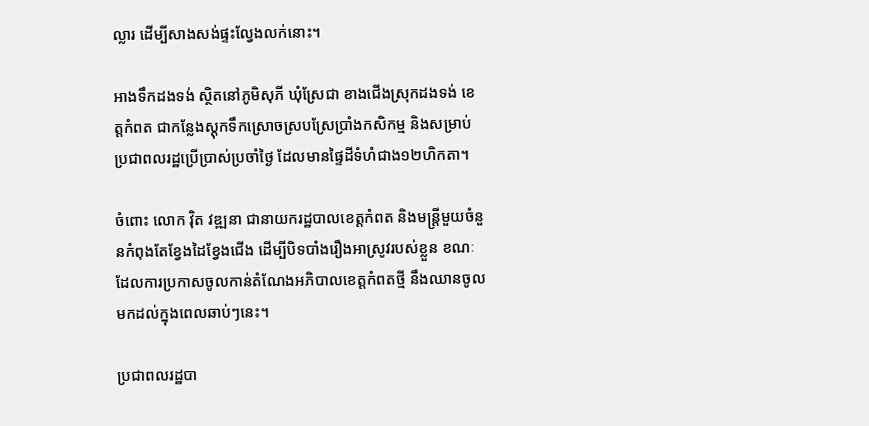ល្លារ ដើម្បីសាងសង់ផ្ទះល្វែងលក់នោះ។

អាងទឹកដងទង់ ស្ថិតនៅភូមិសុភី ឃុំស្រែជា ខាងជើងស្រុកដងទង់ ខេត្តកំពត ជាកន្លែងស្តុកទឹកស្រោចស្របស្រែប្រាំងកសិកម្ម និងសម្រាប់ ប្រជាពលរដ្ឋប្រើប្រាស់ប្រចាំថ្ងៃ ដែលមានផ្ទៃដីទំហំជាង១២ហិកតា។

ចំពោះ លោក វ៉ិត វឌ្ឍនា ជានាយករដ្ឋបាលខេត្តកំពត និងមន្ត្រីមួយចំនួនកំពុងតែខ្វែងដៃខ្វែងជើង ដើម្បីបិទបាំងរឿងអាស្រូវរបស់ខ្លួន ខណៈដែលការប្រកាសចូលកាន់តំណែងអភិបាលខេត្តកំពតថ្មី នឹងឈានចូលមកដល់ក្នុងពេលឆាប់ៗនេះ។

ប្រជាពលរដ្ឋបា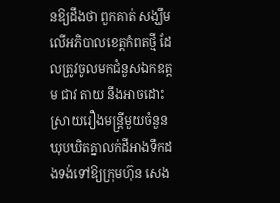នឱ្យដឹងថា ពួកគាត់ សង្ឃឹមលើអភិបាលខេត្តកំពតថ្មី ដែលត្រូវចូលមកជំនួសឯកឧត្តម ជាវ តាយ នឹងអាចដោះស្រាយរឿងមន្ត្រីមួយចំនួនឃុបឃិតគ្នាលក់ដីអាងទឹកដងទង់ទៅឱ្យក្រុមហ៊ុន សេង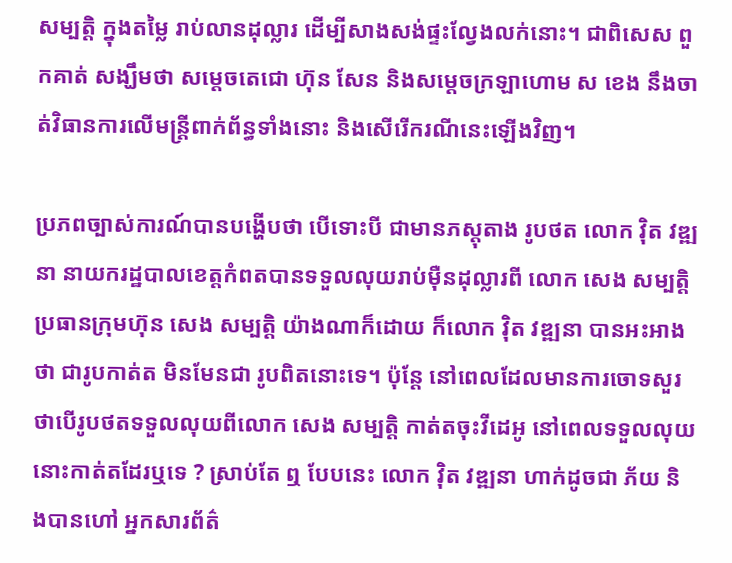សម្បត្តិ ក្នុងតម្លៃ រាប់លានដុល្លារ ដើម្បីសាងសង់ផ្ទះល្វែងលក់នោះ។ ជាពិសេស ពួកគាត់ សង្ឃឹមថា សម្តេចតេជោ ហ៊ុន សែន និងសម្តេចក្រឡាហោម ស ខេង នឹងចាត់វិធានការលើមន្ត្រីពាក់ព័ន្ធទាំងនោះ និងសើរើករណីនេះឡើងវិញ។

ប្រភពច្បាស់ការណ៍បានបង្ហើបថា បើទោះបី ជាមានភស្តុតាង រូបថត លោក វ៉ិត វឌ្ឍនា នាយករដ្ឋបាលខេត្តកំពតបានទទួលលុយរាប់ម៉ឺនដុល្លារពី លោក សេង សម្បត្តិ ប្រធានក្រុមហ៊ុន សេង សម្បត្តិ យ៉ាងណាក៏ដោយ ក៏លោក វ៉ិត វឌ្ឍនា បានអះអាងថា ជារូបកាត់ត មិនមែនជា រូបពិតនោះទេ។ ប៉ុន្តែ នៅពេលដែលមានការចោទសួរថាបើរូបថតទទួលលុយពីលោក សេង សម្បត្តិ កាត់តចុះវីដេអូ នៅពេលទទួលលុយនោះកាត់តដែរឬទេ ? ស្រាប់តែ ឮ បែបនេះ លោក វ៉ិត វឌ្ឍនា ហាក់ដូចជា ភ័យ និងបានហៅ អ្នកសារព័ត៌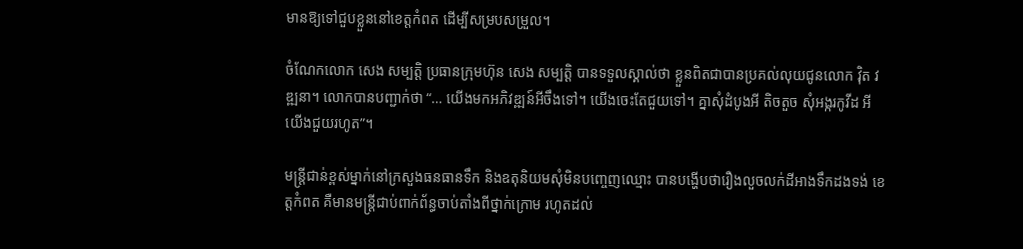មានឱ្យទៅជួបខ្លួននៅខេត្តកំពត ដើម្បីសម្របសម្រួល។

ចំណែកលោក សេង សម្បត្តិ ប្រធានក្រុមហ៊ុន សេង សម្បត្តិ បានទទួលស្គាល់ថា ខ្លួនពិតជាបានប្រគល់លុយជូនលោក វ៉ិត វឌ្ឍនា។ លោកបានបញ្ជាក់ថា “… យើងមកអភិវឌ្ឍន៍អីចឹងទៅ។ យើងចេះតែជួយទៅ។ គ្នាសុំដំបូងអី តិចតួច សុំអង្ករកូវីដ អីយើងជួយរហូត”។

មន្ត្រីជាន់ខ្ពស់ម្នាក់នៅក្រសួងធនធានទឹក និងឧតុនិយមសុំមិនបញ្ចេញឈ្មោះ បានបង្ហើបថារឿងលួចលក់ដីអាងទឹកដងទង់ ខេត្តកំពត គឺមានមន្ត្រីជាប់ពាក់ព័ន្ធចាប់តាំងពីថ្នាក់ក្រោម រហូតដល់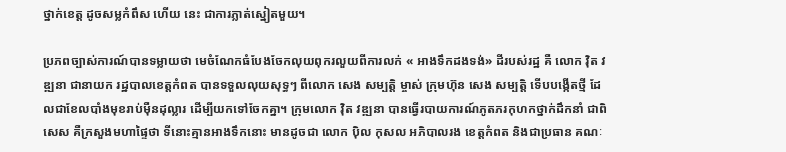ថ្នាក់ខេត្ត ដូចសម្លកំពឹស ហើយ នេះ ជាការភ្លាត់ស្នៀតមួយ។

ប្រភពច្បាស់ការណ៍បានទម្លាយថា មេចំណែកធំបែងចែកលុយពុករលួយពីការលក់ « អាងទឹកដងទង់» ដីរបស់រដ្ឋ គឺ លោក វ៉ិត វឌ្ឍនា ជានាយក រដ្ឋបាលខេត្តកំពត បានទទួលលុយសុទ្ធៗ ពីលោក សេង សម្បត្តិ ម្ចាស់ ក្រុមហ៊ុន សេង សម្បត្តិ ទើបបង្កើតថ្មី ដែលជាខែលបាំងមុខរាប់ម៉ឺនដុល្លារ ដើម្បីយកទៅចែកគ្នា។ ក្រុមលោក វ៉ិត វឌ្ឍនា បានធ្វើរបាយការណ៍ភូតភរកុហកថ្នាក់ដឹកនាំ ជាពិសេស គឺក្រសួងមហាផ្ទៃថា ទីនោះគ្មានអាងទឹកនោះ មានដូចជា លោក ប៉ិល កុសល អភិបាលរង ខេត្តកំពត និងជាប្រធាន គណៈ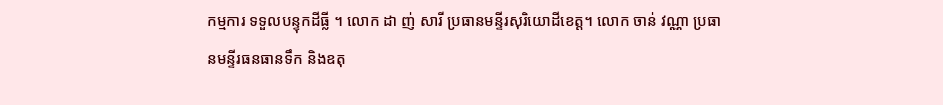កម្មការ ទទួលបន្ទុកដីធ្លី ។ លោក ដា ញ់ សារី ប្រធានមន្ទីរសុរិយោដីខេត្ត។ លោក ចាន់ វណ្ណា ប្រធានមន្ទីរធនធានទឹក និងឧតុ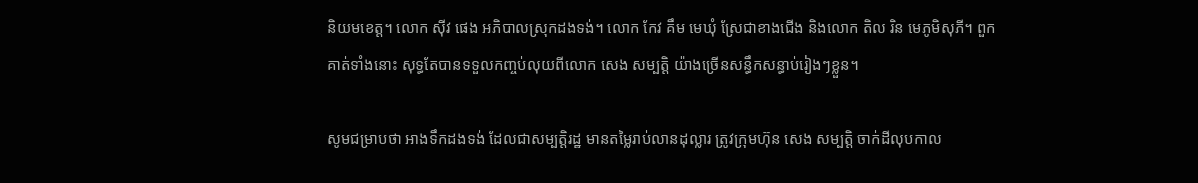និយមខេត្ត។ លោក ស៊ីវ ផេង អភិបាលស្រុកដងទង់។ លោក កែវ គឹម មេឃុំ ស្រែជាខាងជើង និងលោក តិល រិន មេភូមិសុភី។ ពួកគាត់ទាំងនោះ សុទ្ធតែបានទទួលកញ្ចប់លុយពីលោក សេង សម្បត្តិ យ៉ាងច្រើនសន្ធឹកសន្ធាប់រៀងៗខ្លួន។

សូមជម្រាបថា អាងទឹកដងទង់ ដែលជាសម្បត្តិរដ្ឋ មានតម្លៃរាប់លានដុល្លារ ត្រូវក្រុមហ៊ុន សេង សម្បត្តិ ចាក់ដីលុបកាល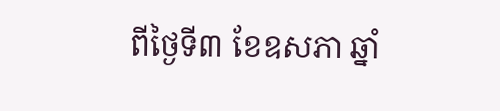ពីថ្ងៃទី៣ ខែឧសភា ឆ្នាំ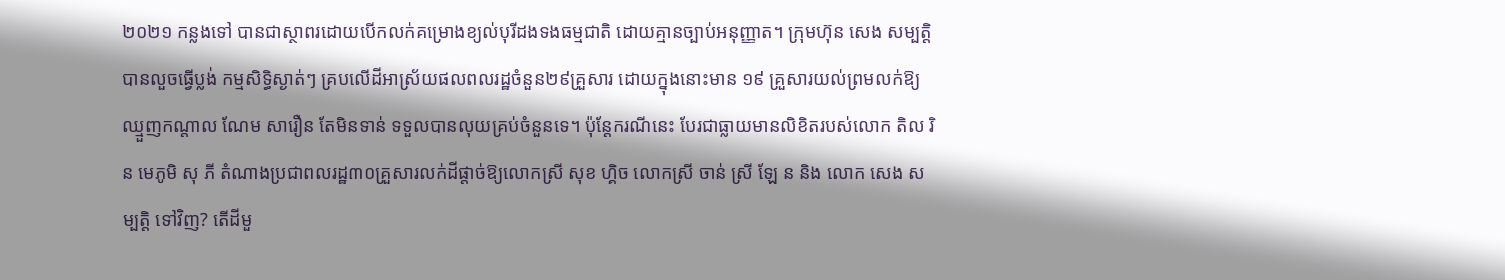២០២១ កន្លងទៅ បានជាស្ថាពរដោយបើកលក់គម្រោងខ្យល់បុរីដងទងធម្មជាតិ ដោយគ្មានច្បាប់អនុញ្ញាត។ ក្រុមហ៊ុន សេង សម្បត្តិ បានលួចធ្វើប្លង់ កម្មសិទ្ធិស្ងាត់ៗ គ្របលើដីអាស្រ័យផលពលរដ្ឋចំនួន២៩គ្រួសារ ដោយក្នុងនោះមាន ១៩ គ្រួសារយល់ព្រមលក់ឱ្យឈ្មួញកណ្តាល ណែម សារឿន តែមិនទាន់ ទទួលបានលុយគ្រប់ចំនួនទេ។ ប៉ុន្តែករណីនេះ បែរជាធ្លាយមានលិខិតរបស់លោក តិល រិន មេភូមិ សុ ភី តំណាងប្រជាពលរដ្ឋ៣០គ្រួសារលក់ដីផ្តាច់ឱ្យលោកស្រី សុខ ហ្គិច លោកស្រី ចាន់ ស្រី ឡែ ន និង លោក សេង សម្បត្តិ ទៅវិញ? តើដីមួ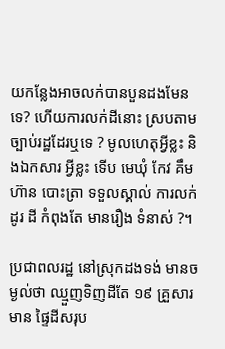យកន្លែងអាចលក់បានបួនដងមែនទេ? ហើយការលក់ដីនោះ ស្របតាមច្បាប់រដ្ឋដែរឬទេ ? មូលហេតុអ្វីខ្លះ និងឯកសារ អ្វីខ្លះ ទើប មេឃុំ កែវ គឹម ហ៊ាន បោះត្រា ទទួលស្គាល់ ការលក់ដូរ ដី កំពុងតែ មានរឿង ទំនាស់ ?។

ប្រជាពលរដ្ឋ នៅស្រុកដងទង់ មានចម្ងល់ថា ឈ្មួញទិញដីតែ ១៩ គ្រួសារ មាន ផ្ទៃដីសរុប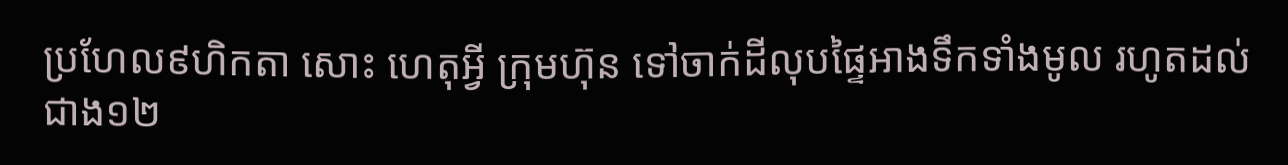ប្រហែល៩ហិកតា សោះ ហេតុអ្វី ក្រុមហ៊ុន ទៅចាក់ដីលុបផ្ទៃអាងទឹកទាំងមូល រហូតដល់ជាង១២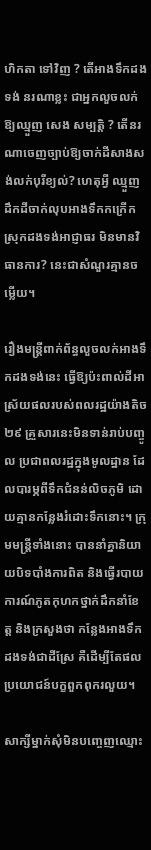ហិកតា ទៅវិញ ? តើអាងទឹកដងទង់ នរណាខ្លះ ជាអ្នកលួចលក់ឱ្យឈ្មួញ សេង សម្បត្តិ ? តើនរណាចេញច្បាប់ឱ្យចាក់ដីសាងសង់លក់បុរីខ្យល់? ហេតុអ្វី ឈ្មួញ ដឹកដីចាក់លុបអាងទឹកកក្រើកស្រុកដងទង់អាជ្ញាធរ មិនមានវិធានការ? នេះជាសំណួរគ្មានចម្លើយ។

រឿងមន្ត្រីពាក់ព័ន្ធលួចលក់អាងទឹកដងទង់នេះ ធ្វើឱ្យប៉ះពាល់ដីអាស្រ័យផលរបស់ពលរដ្ឋយ៉ាងតិច២៩ គ្រួសារនេះមិនទាន់រាប់បញ្ចូល ប្រជាពលរដ្ឋក្នុងមូលដ្ឋាន ដែលបារម្ភពីទឹកជំនន់លិចភូមិ ដោយគ្មានកន្លែងរំដោះទឹកនោះ។ ក្រុមមន្ត្រីទាំងនោះ បាននាំគ្នានិយាយបិទបាំងការពិត និងធ្វើរបាយការណ៍ភូតកុហកថ្នាក់ដឹកនាំខែត្ត និងក្រសួងថា កន្លែងអាងទឹកដងទង់ជាដីស្រែ គឺដើម្បីតែផលប្រយោជន៍បក្ខពួកពុករលួយ។

សាក្សីម្នាក់សុំមិនបញ្ចេញឈ្មោះ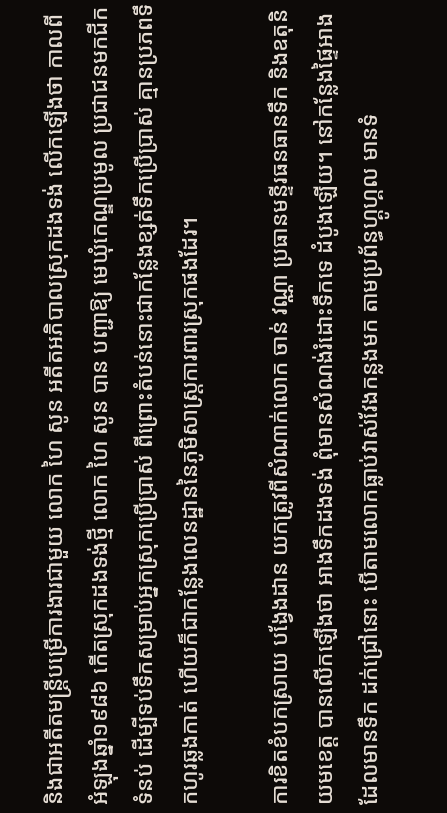និងជាអតីតមន្ត្រីបម្រើការងារជាមួយ លោក ហៃ សូន អតីតអភិបាលស្រុកដងទង់ លើកឡើងថា កាលពីអំឡុងឆ្នាំ១៩៨៦ កើតស្រុកដងទង់ថ្មី លោក ហៃ សូន បាន បញ្ជាឱ្យ មេឃុំកេណ្ឌប្រមូល ប្រជាជនមកជីកទំនប់ ដើម្បីទប់ទឹកសម្រាប់អ្នកស្រុកប្រើប្រាស់ ពីព្រោះតំបន់នោះជាកន្លែងខ្សត់ទឹកប្រើប្រាស់ គ្មានប្រភពទឹកហូរឆ្លងកាត់ ហើយក៏ជាកន្លែងលេនដ្ឋាននៃភូមិសាស្ត្រការពារស្រុកផងដែរ។

ការខិតខំបកស្រាយ បង្វែងដាន យកត្រូវពីសំណាក់លោក ចាន់ វណ្ណា ប្រធានមន្ទីរធនធានទឹក និងឧតុនិយមខេត្ត បានលើកឡើងថា អាងទឹកដងទង់ ពុំមានសំណង់រំដោះទឹកទេ ដំបូងឡើយ។ នៅកន្លែងផ្ទៃអាងដែលមានទឹក ដក់ជ្រៅនោះ បើតាមលោកធ្លាប់វាស់វែងកន្លងមក តាមប្រព័ន្ធហ្គូហ្គល មានទំ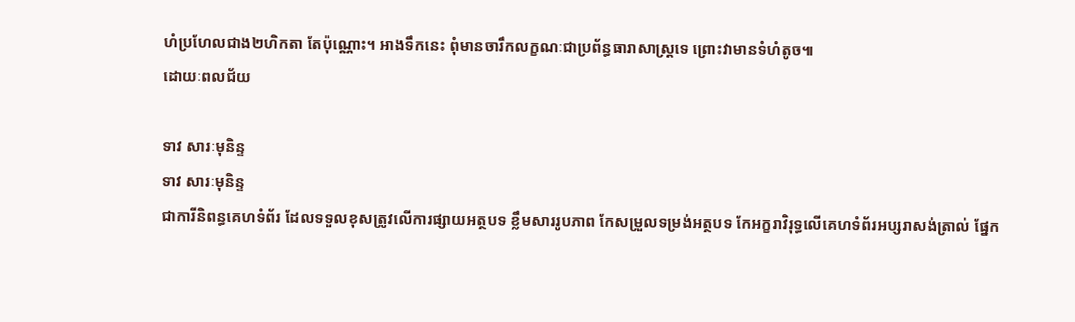ហំប្រហែលជាង២ហិកតា តែប៉ុណ្ណោះ។ អាងទឹកនេះ ពុំមានចារឹកលក្ខណៈជាប្រព័ន្ធធារាសាស្ត្រទេ ព្រោះវាមានទំហំតូច៕
ដោយៈពលជ័យ

ទាវ សារៈមុនិន្ទ
ទាវ សារៈមុនិន្ទ
ជាការីនិពន្ធគេហទំព័រ ដែលទទួលខុសត្រូវលើការផ្សាយអត្ថបទ ខ្លឹមសាររូបភាព កែសម្រួលទម្រង់អត្ថបទ កែអក្ខរាវិរុទ្ធលើគេហទំព័រអប្សរាសង់ត្រាល់ ផ្នែក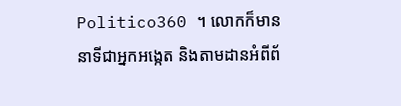Politico360 ។ លោកក៏មាននាទីជាអ្នកអង្កេត និងតាមដានអំពីព័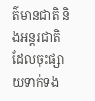ត៌មានជាតិ និងអន្តរជាតិ ដែលចុះផ្សាយទាក់ទង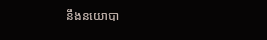នឹងនយោបា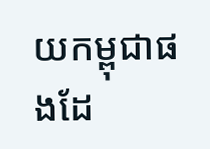យកម្ពុជាផងដែ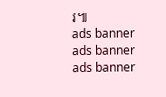រ៕
ads banner
ads banner
ads banner